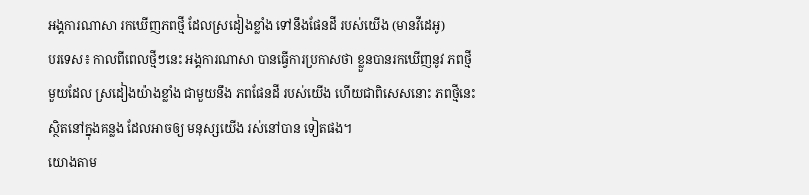អង្គការណាសា រកឃើញភពថ្មី ដែលស្រដៀងខ្លាំង ទៅនឹងផែនដី របស់យើង (មានវីដេអូ)
បរទេស៖ កាលពីពេលថ្មីៗនេះ អង្គការណាសា បានធ្វើការប្រកាសថា ខ្លួនបានរកឃើញនូវ ភពថ្មីមួយដែល ស្រដៀងយ៉ាងខ្លាំង ជាមួយនឹង ភពផែនដី របស់យើង ហើយជាពិសេសនោះ ភពថ្មីនេះ ស្ថិតនៅក្នុងគន្លង ដែលអាចឲ្យ មនុស្សយើង រស់នៅបាន ទៀតផង។
យោងតាម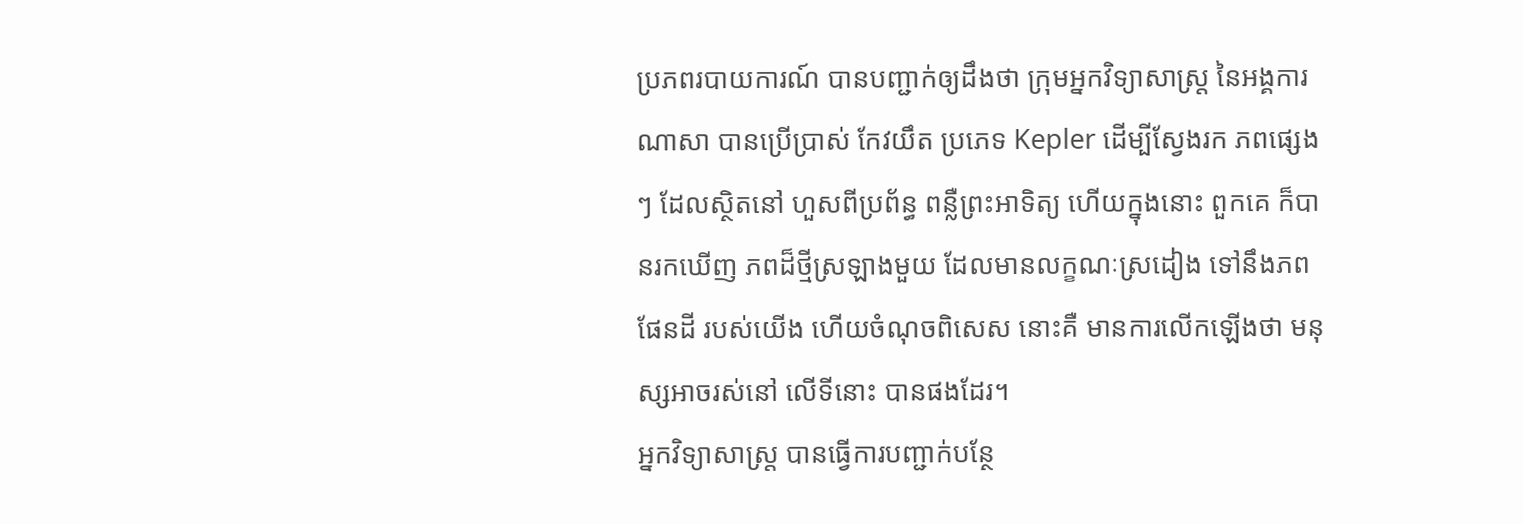ប្រភពរបាយការណ៍ បានបញ្ជាក់ឲ្យដឹងថា ក្រុមអ្នកវិទ្យាសាស្ត្រ នៃអង្គការណាសា បានប្រើប្រាស់ កែវយឹត ប្រភេទ Kepler ដើម្បីស្វែងរក ភពផ្សេងៗ ដែលស្ថិតនៅ ហួសពីប្រព័ន្ធ ពន្លឺព្រះអាទិត្យ ហើយក្នុងនោះ ពួកគេ ក៏បានរកឃើញ ភពដ៏ថ្មីស្រឡាងមួយ ដែលមានលក្ខណៈស្រដៀង ទៅនឹងភពផែនដី របស់យើង ហើយចំណុចពិសេស នោះគឺ មានការលើកឡើងថា មនុស្សអាចរស់នៅ លើទីនោះ បានផងដែរ។
អ្នកវិទ្យាសាស្ត្រ បានធ្វើការបញ្ជាក់បន្ថែ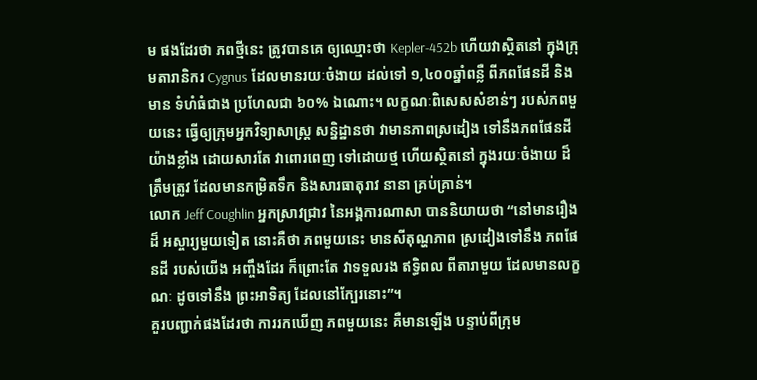ម ផងដែរថា ភពថ្មីនេះ ត្រូវបានគេ ឲ្យឈ្មោះថា Kepler-452b ហើយវាស្ថិតនៅ ក្នុងក្រុមតារានិករ Cygnus ដែលមានរយៈចំងាយ ដល់ទៅ ១,៤០០ឆ្នាំពន្លឺ ពីភពផែនដី និងមាន ទំហំធំជាង ប្រហែលជា ៦០% ឯណោះ។ លក្ខណៈពិសេសសំខាន់ៗ របស់ភពមួយនេះ ធ្វើឲ្យក្រុមអ្នកវិទ្យាសាស្ត្រ សន្និដ្ឋានថា វាមានភាពស្រដៀង ទៅនឹងភពផែនដី យ៉ាងខ្លាំង ដោយសារតែ វាពោរពេញ ទៅដោយថ្ម ហើយស្ថិតនៅ ក្នុងរយៈចំងាយ ដ៏ត្រឹមត្រូវ ដែលមានកម្រិតទឹក និងសារធាតុរាវ នានា គ្រប់គ្រាន់។
លោក Jeff Coughlin អ្នកស្រាវជ្រាវ នៃអង្គការណាសា បាននិយាយថា “នៅមានរឿងដ៏ អស្ចារ្យមួយទៀត នោះគឺថា ភពមួយនេះ មានសីតុណ្ហភាព ស្រដៀងទៅនឹង ភពផែនដី របស់យើង អញ្ចឹងដែរ ក៏ព្រោះតែ វាទទួលរង ឥទ្ធិពល ពីតារាមួយ ដែលមានលក្ខណៈ ដូចទៅនឹង ព្រះអាទិត្យ ដែលនៅក្បែរនោះ”។
គួរបញ្ជាក់ផងដែរថា ការរកឃើញ ភពមួយនេះ គឺមានឡើង បន្ទាប់ពីក្រុម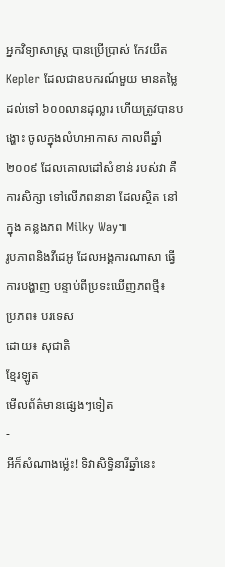អ្នកវិទ្យាសាស្ត្រ បានប្រើប្រាស់ កែវយឹត Kepler ដែលជាឧបករណ៍មួយ មានតម្លៃដល់ទៅ ៦០០លានដុល្លារ ហើយត្រូវបានបង្ហោះ ចូលក្នុងលំហអាកាស កាលពីឆ្នាំ២០០៩ ដែលគោលដៅសំខាន់ របស់វា គឺការសិក្សា ទៅលើភពនានា ដែលស្ថិត នៅក្នុង គន្លងភព Milky Way៕
រូបភាពនិងវីដេអូ ដែលអង្គការណាសា ធ្វើការបង្ហាញ បន្ទាប់ពីប្រទះឃើញភពថ្មី៖
ប្រភព៖ បរទេស
ដោយ៖ សុជាតិ
ខ្មែរឡូត
មើលព័ត៌មានផ្សេងៗទៀត
-
អីក៏សំណាងម្ល៉េះ! ទិវាសិទ្ធិនារីឆ្នាំនេះ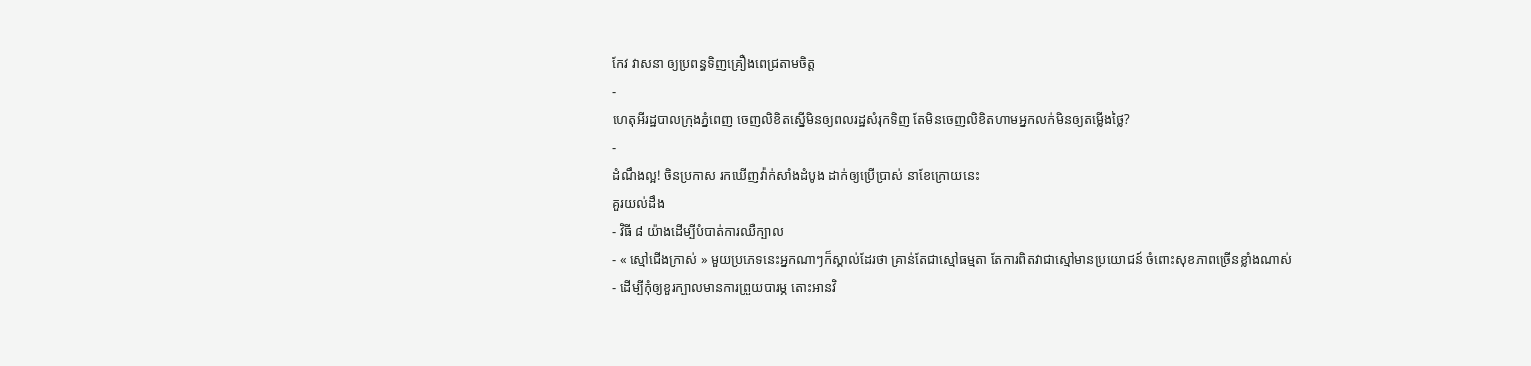កែវ វាសនា ឲ្យប្រពន្ធទិញគ្រឿងពេជ្រតាមចិត្ត
-
ហេតុអីរដ្ឋបាលក្រុងភ្នំពេញ ចេញលិខិតស្នើមិនឲ្យពលរដ្ឋសំរុកទិញ តែមិនចេញលិខិតហាមអ្នកលក់មិនឲ្យតម្លើងថ្លៃ?
-
ដំណឹងល្អ! ចិនប្រកាស រកឃើញវ៉ាក់សាំងដំបូង ដាក់ឲ្យប្រើប្រាស់ នាខែក្រោយនេះ
គួរយល់ដឹង
- វិធី ៨ យ៉ាងដើម្បីបំបាត់ការឈឺក្បាល
- « ស្មៅជើងក្រាស់ » មួយប្រភេទនេះអ្នកណាៗក៏ស្គាល់ដែរថា គ្រាន់តែជាស្មៅធម្មតា តែការពិតវាជាស្មៅមានប្រយោជន៍ ចំពោះសុខភាពច្រើនខ្លាំងណាស់
- ដើម្បីកុំឲ្យខួរក្បាលមានការព្រួយបារម្ភ តោះអានវិ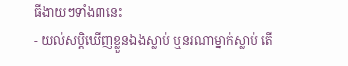ធីងាយៗទាំង៣នេះ
- យល់សប្តិឃើញខ្លួនឯងស្លាប់ ឬនរណាម្នាក់ស្លាប់ តើ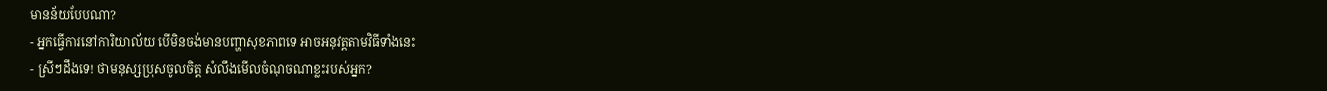មានន័យបែបណា?
- អ្នកធ្វើការនៅការិយាល័យ បើមិនចង់មានបញ្ហាសុខភាពទេ អាចអនុវត្តតាមវិធីទាំងនេះ
- ស្រីៗដឹងទេ! ថាមនុស្សប្រុសចូលចិត្ត សំលឹងមើលចំណុចណាខ្លះរបស់អ្នក?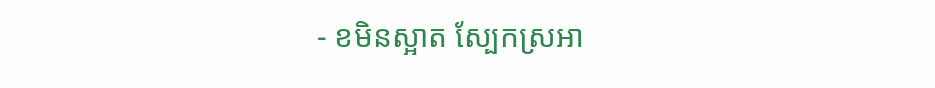- ខមិនស្អាត ស្បែកស្រអា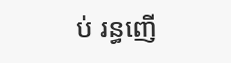ប់ រន្ធញើ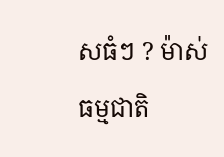សធំៗ ? ម៉ាស់ធម្មជាតិ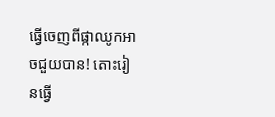ធ្វើចេញពីផ្កាឈូកអាចជួយបាន! តោះរៀនធ្វើ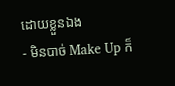ដោយខ្លួនឯង
- មិនបាច់ Make Up ក៏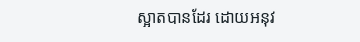ស្អាតបានដែរ ដោយអនុវ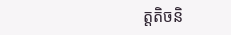ត្តតិចនិ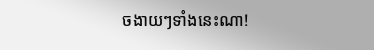ចងាយៗទាំងនេះណា!